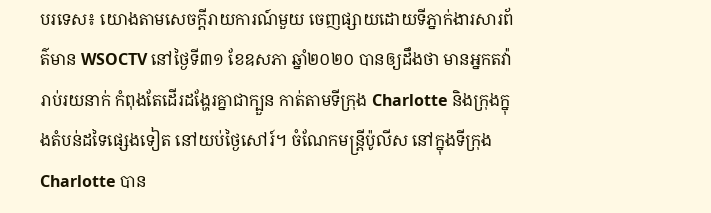បរទេស៖ យោងតាមសេចក្តីរាយការណ៍មួយ ចេញផ្សាយដោយទីភ្នាក់ងារសារព័ត៌មាន WSOCTV នៅថ្ងៃទី៣១ ខែឧសភា ឆ្នាំ២០២០ បានឲ្យដឹងថា មានអ្នកតវ៉ារាប់រយនាក់ កំពុងតែដើរដង្ហែរគ្នាជាក្បួន កាត់តាមទីក្រុង Charlotte និងក្រុងក្នុងតំបន់ដទៃផ្សេងទៀត នៅយប់ថ្ងៃសៅរ៍។ ចំណែកមន្ត្រីប៉ូលីស នៅក្នុងទីក្រុង Charlotte បាន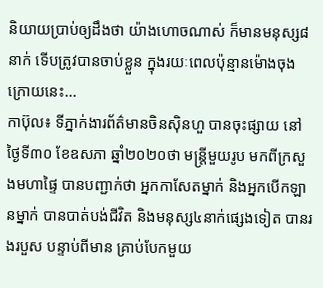និយាយប្រាប់ឲ្យដឹងថា យ៉ាងហោចណាស់ ក៏មានមនុស្ស៨នាក់ ទើបត្រូវបានចាប់ខ្លួន ក្នុងរយៈពេលប៉ុន្មានម៉ោងចុងក្រោយនេះ...
កាប៊ុល៖ ទីភ្នាក់ងារព័ត៌មានចិនស៊ិនហួ បានចុះផ្សាយ នៅថ្ងៃទី៣០ ខែឧសភា ឆ្នាំ២០២០ថា មន្ត្រីមួយរូប មកពីក្រសួងមហាផ្ទៃ បានបញ្ជាក់ថា អ្នកកាសែតម្នាក់ និងអ្នកបើកឡានម្នាក់ បានបាត់បង់ជីវិត និងមនុស្ស៤នាក់ផ្សេងទៀត បានរងរបួស បន្ទាប់ពីមាន គ្រាប់បែកមួយ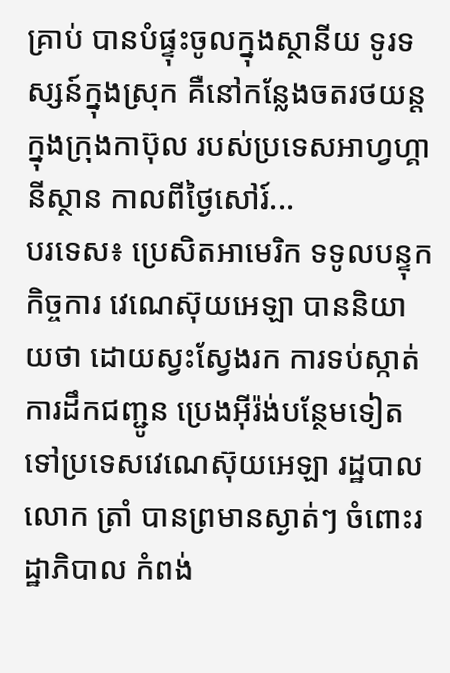គ្រាប់ បានបំផ្ទុះចូលក្នុងស្ថានីយ ទូរទស្សន៍ក្នុងស្រុក គឺនៅកន្លែងចតរថយន្ត ក្នុងក្រុងកាប៊ុល របស់ប្រទេសអាហ្វហ្គានីស្ថាន កាលពីថ្ងៃសៅរ៍...
បរទេស៖ ប្រេសិតអាមេរិក ទទូលបន្ទុកកិច្ចការ វេណេស៊ុយអេឡា បាននិយាយថា ដោយស្វះស្វែងរក ការទប់ស្កាត់ការដឹកជញ្ជូន ប្រេងអ៊ីរ៉ង់បន្ថែមទៀត ទៅប្រទេសវេណេស៊ុយអេឡា រដ្ឋបាលលោក ត្រាំ បានព្រមានស្ងាត់ៗ ចំពោះរដ្ឋាភិបាល កំពង់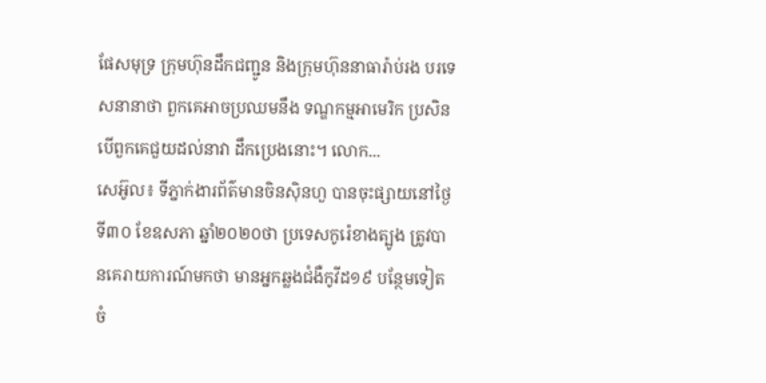ផែសមុទ្រ ក្រុមហ៊ុនដឹកជញ្ជូន និងក្រុមហ៊ុននាធារ៉ាប់រង បរទេសនានាថា ពួកគេអាចប្រឈមនឹង ទណ្ឌកម្មអាមេរិក ប្រសិនបើពួកគេជួយដល់នាវា ដឹកប្រេងនោះ។ លោក...
សេអ៊ូល៖ ទីភ្នាក់ងារព័ត៌មានចិនស៊ិនហួ បានចុះផ្សាយនៅថ្ងៃទី៣០ ខែឧសភា ឆ្នាំ២០២០ថា ប្រទេសកូរ៉េខាងត្បូង ត្រូវបានគេរាយការណ៍មកថា មានអ្នកឆ្លងជំងឺកូវីដ១៩ បន្ថែមទៀត ចំ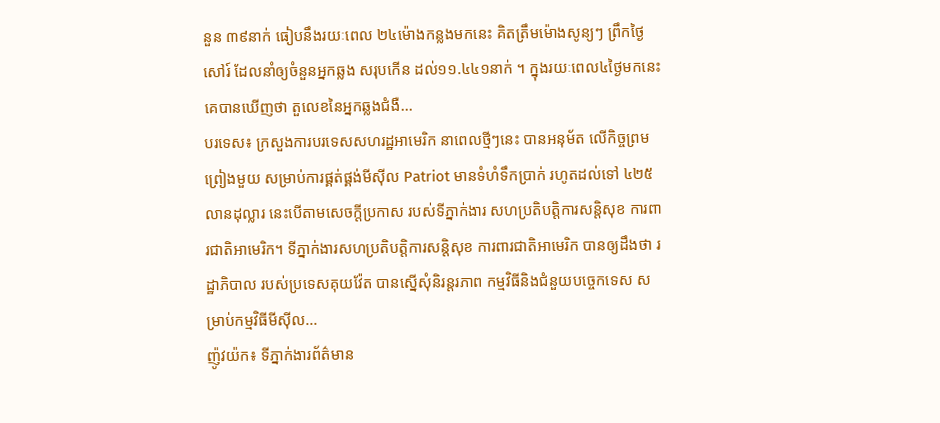នួន ៣៩នាក់ ធៀបនឹងរយៈពេល ២៤ម៉ោងកន្លងមកនេះ គិតត្រឹមម៉ោងសូន្យៗ ព្រឹកថ្ងៃសៅរ៍ ដែលនាំឲ្យចំនួនអ្នកឆ្លង សរុបកើន ដល់១១.៤៤១នាក់ ។ ក្នុងរយៈពេល៤ថ្ងៃមកនេះ គេបានឃើញថា តួលេខនៃអ្នកឆ្លងជំងឺ...
បរទេស៖ ក្រសួងការបរទេសសហរដ្ឋអាមេរិក នាពេលថ្មីៗនេះ បានអនុម័ត លើកិច្ចព្រមព្រៀងមួយ សម្រាប់ការផ្គត់ផ្គង់មីស៊ីល Patriot មានទំហំទឹកប្រាក់ រហូតដល់ទៅ ៤២៥លានដុល្លារ នេះបើតាមសេចក្តីប្រកាស របស់ទីភ្នាក់ងារ សហប្រតិបត្តិការសន្តិសុខ ការពារជាតិអាមេរិក។ ទីភ្នាក់ងារសហប្រតិបត្តិការសន្តិសុខ ការពារជាតិអាមេរិក បានឲ្យដឹងថា រដ្ឋាភិបាល របស់ប្រទេសគុយវ៉ែត បានស្នើសុំនិរន្តរភាព កម្មវិធីនិងជំនួយបច្ចេកទេស សម្រាប់កម្មវិធីមីស៊ីល...
ញ៉ូវយ៉ក៖ ទីភ្នាក់ងារព័ត៌មាន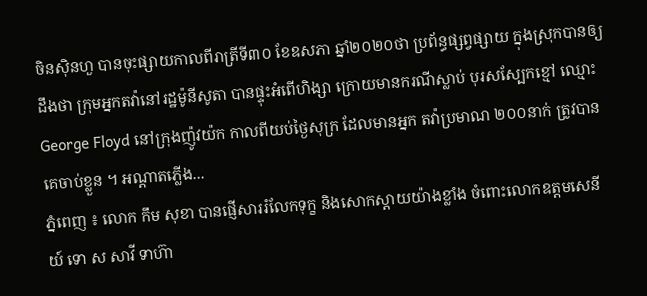ចិនស៊ិនហួ បានចុះផ្សាយកាលពីរាត្រីទី៣០ ខែឧសភា ឆ្នាំ២០២០ថា ប្រព័ន្ធផ្សព្វផ្សាយ ក្នុងស្រុកបានឲ្យដឹងថា ក្រុមអ្នកតវ៉ានៅរដ្ឋម៉ូនីសូតា បានផ្ទុះអំពើហិង្សា ក្រោយមានករណីស្លាប់ បុរសស្បែកខ្មៅ ឈ្មោះ George Floyd នៅក្រុងញ៉ូវយ៉ក កាលពីយប់ថ្ងៃសុក្រ ដែលមានអ្នក តវ៉ាប្រមាណ ២០០នាក់ ត្រូវបានគេចាប់ខ្លួន ។ អណ្តាតភ្លើង...
ភ្នំពេញ ៖ លោក កឹម សុខា បានផ្ញើសាររំលែកទុក្ខ និងសោកស្តាយយ៉ាងខ្លាំង ចំពោះលោកឧត្តមសេនីយ៍ ទោ ស សាវី ទាហ៊ា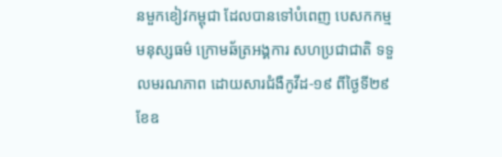នមួកខៀវកម្ពុជា ដែលបានទៅបំពេញ បេសកកម្មមនុស្សធម៌ ក្រោមឆ័ត្រអង្គការ សហប្រជាជាតិ ទទួលមរណភាព ដោយសារជំងឺកូវីដ-១៩ ពីថ្ងៃទី២៩ ខែឧ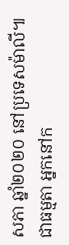សភា ឆ្នាំ២០២០ នៅប្រទេសម៉ាលី៕
ជាធម្មតា អ្នកនៅក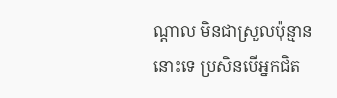ណ្តាល មិនជាស្រួលប៉ុន្មាននោះទេ ប្រសិនបើអ្នកជិត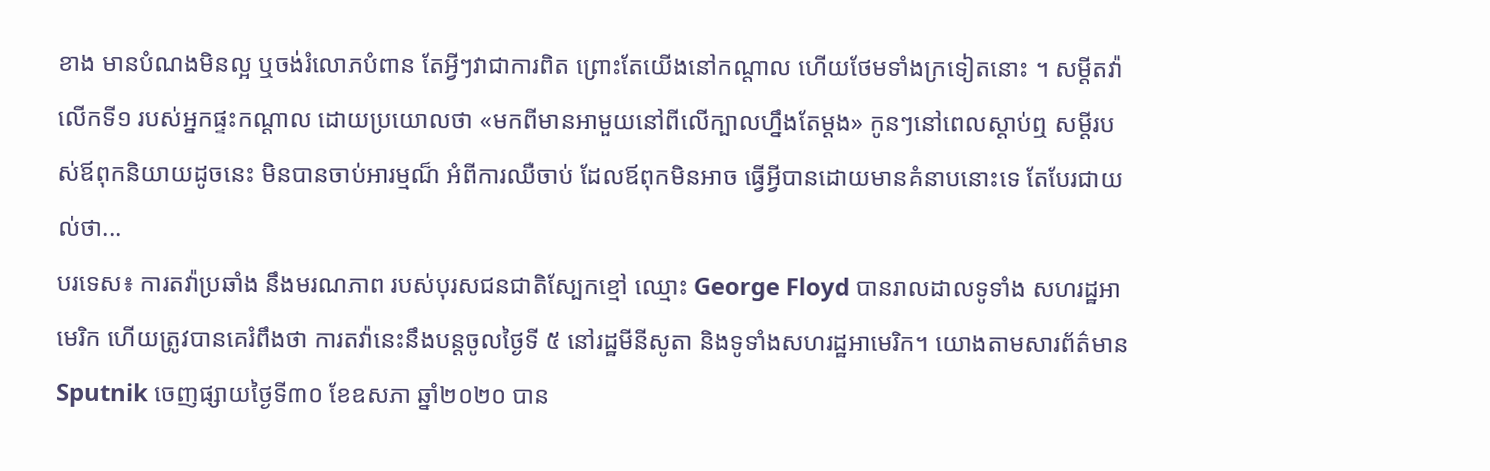ខាង មានបំណងមិនល្អ ឬចង់រំលោភបំពាន តែអ្វីៗវាជាការពិត ព្រោះតែយើងនៅកណ្តាល ហើយថែមទាំងក្រទៀតនោះ ។ សម្តីតវ៉ា លើកទី១ របស់អ្នកផ្ទះកណ្តាល ដោយប្រយោលថា «មកពីមានអាមួយនៅពីលើក្បាលហ្នឹងតែម្តង» កូនៗនៅពេលស្តាប់ឮ សម្តីរបស់ឪពុកនិយាយដូចនេះ មិនបានចាប់អារម្មណ៏ អំពីការឈឺចាប់ ដែលឪពុកមិនអាច ធ្វើអ្វីបានដោយមានគំនាបនោះទេ តែបែរជាយល់ថា...
បរទេស៖ ការតវ៉ាប្រឆាំង នឹងមរណភាព របស់បុរសជនជាតិស្បែកខ្មៅ ឈ្មោះ George Floyd បានរាលដាលទូទាំង សហរដ្ឋអាមេរិក ហើយត្រូវបានគេរំពឹងថា ការតវ៉ានេះនឹងបន្តចូលថ្ងៃទី ៥ នៅរដ្ឋមីនីសូតា និងទូទាំងសហរដ្ឋអាមេរិក។ យោងតាមសារព័ត៌មាន Sputnik ចេញផ្សាយថ្ងៃទី៣០ ខែឧសភា ឆ្នាំ២០២០ បាន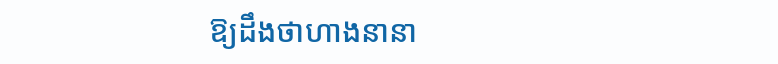ឱ្យដឹងថាហាងនានា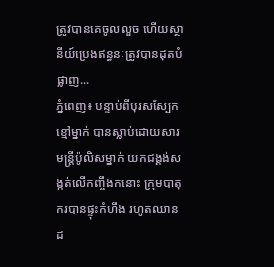ត្រូវបានគេចូលលួច ហើយស្ថានីយ៍ប្រេងឥន្ធនៈត្រូវបានដុតបំផ្លាញ...
ភ្នំពេញ៖ បន្ទាប់ពីបុរសស្បែកខ្មៅម្នាក់ បានស្លាប់ដោយសារមន្រ្តីប៉ូលិសម្នាក់ យកជង្គង់សង្កត់លើកញ្ចឹងកនោះ ក្រុមបាតុករបានផ្ទុះកំហឹង រហូតឈានដ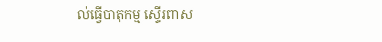ល់ធ្វើបាតុកម្ម ស្ទើរពាស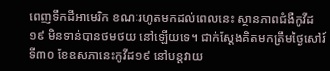ពេញទឹកដីអាមេរិក ខណៈរហូតមកដល់ពេលនេះ ស្ថានភាពជំងឺកូវីដ១៩ មិនទាន់បានថមថយ នៅឡើយទេ។ ជាក់ស្ដែងគិតមកត្រឹមថ្ងៃសៅរ៍ទី៣០ ខែឧសភានេះកូវីដ១៩ នៅបន្តវាយ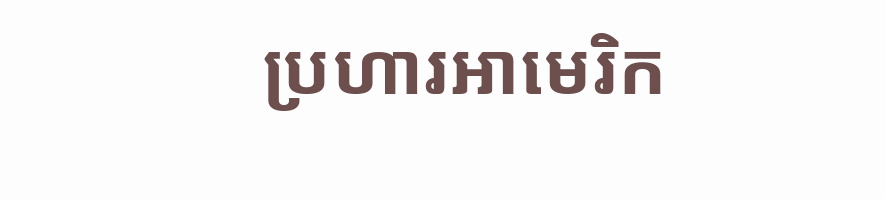ប្រហារអាមេរិក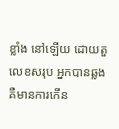ខ្លាំង នៅឡើយ ដោយតួលេខសរុប អ្នកបានឆ្លង គឺមានការកើន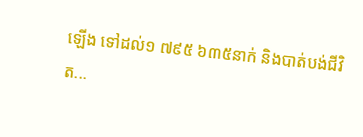ឡើង ទៅដល់១ ៧៩៥ ៦៣៥នាក់ និងបាត់បង់ជីវិត...